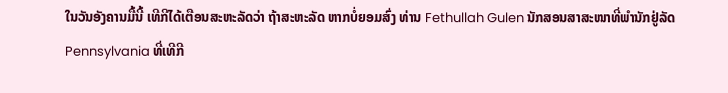ໃນວັນອັງຄານມື້ນີ້ ເທີກີໄດ້ເຕືອນສະຫະລັດວ່າ ຖ້າສະຫະລັດ ຫາກບໍ່ຍອມສົ່ງ ທ່ານ Fethullah Gulen ນັກສອນສາສະໜາທີ່ພຳນັກຢູ່ລັດ Pennsylvania ທີ່ເທີກີ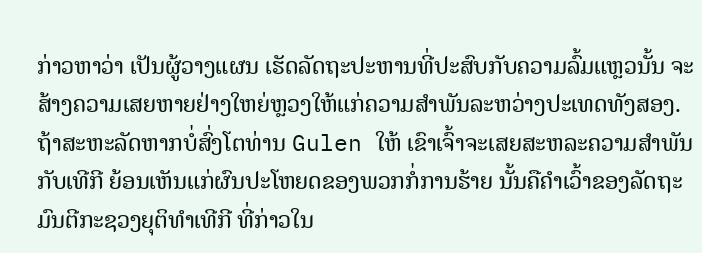ກ່າວຫາວ່າ ເປັນຜູ້ວາງແຜນ ເຮັດລັດຖະປະຫານທີ່ປະສົບກັບຄວາມລົ້ມແຫຼວນັ້ນ ຈະສ້າງຄວາມເສຍຫາຍຢ່າງໃຫຍ່ຫຼວງໃຫ້ແກ່ຄວາມສຳພັນລະຫວ່າງປະເທດທັງສອງ.
ຖ້າສະຫະລັດຫາກບໍ່ສົ່ງໂຕທ່ານ Gulen ໃຫ້ ເຂົາເຈົ້າຈະເສຍສະຫລະຄວາມສຳພັນ ກັບເທີກີ ຍ້ອນເຫັນແກ່ຜົນປະໂຫຍດຂອງພວກກໍ່ການຮ້າຍ ນັ້ນຄືຄຳເວົ້າຂອງລັດຖະມົນຕີກະຊວງຍຸຕິທຳເທີກີ ທີ່ກ່າວໃນ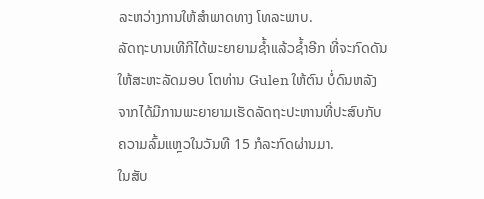ລະຫວ່າງການໃຫ້ສຳພາດທາງ ໂທລະພາບ.
ລັດຖະບານເທີກີໄດ້ພະຍາຍາມຊ້ຳແລ້ວຊ້ຳອີກ ທີ່ຈະກົດດັນໃຫ້ສະຫະລັດມອບ ໂຕທ່ານ Gulen ໃຫ້ຕົນ ບໍ່ດົນຫລັງຈາກໄດ້ມີການພະຍາຍາມເຮັດລັດຖະປະຫານທີ່ປະສົບກັບຄວາມລົ້ມແຫຼວໃນວັນທີ 15 ກໍລະກົດຜ່ານມາ.
ໃນສັບ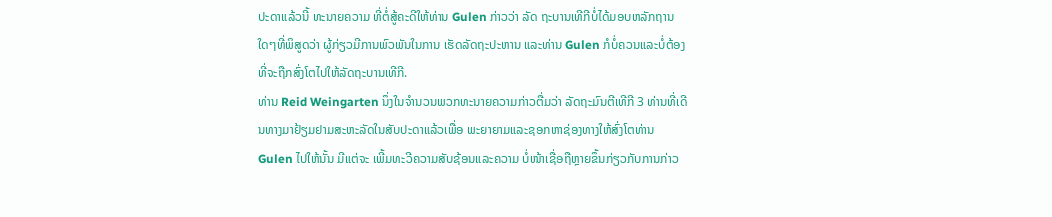ປະດາແລ້ວນີ້ ທະນາຍຄວາມ ທີ່ຕໍ່ສູ້ຄະດີໃຫ້ທ່ານ Gulen ກ່າວວ່າ ລັດ ຖະບານເທີກີບໍ່ໄດ້ມອບຫລັກຖານໃດໆທີ່ພິສູດວ່າ ຜູ້ກ່ຽວມີການພົວພັນໃນການ ເຮັດລັດຖະປະຫານ ແລະທ່ານ Gulen ກໍບໍ່ຄວນແລະບໍ່ຕ້ອງທີ່ຈະຖືກສົ່ງໂຕໄປໃຫ້ລັດຖະບານເທີກີ.
ທ່ານ Reid Weingarten ນຶ່ງໃນຈຳນວນພວກທະນາຍຄວາມກ່າວຕື່ມວ່າ ລັດຖະມົນຕີເທີກີ 3 ທ່ານທີ່ເດີນທາງມາຢ້ຽມຢາມສະຫະລັດໃນສັບປະດາແລ້ວເພື່ອ ພະຍາຍາມແລະຊອກຫາຊ່ອງທາງໃຫ້ສົ່ງໂຕທ່ານ Gulen ໄປໃຫ້ນັ້ນ ມີແຕ່ຈະ ເພີ້ມທະວີຄວາມສັບຊ້ອນແລະຄວາມ ບໍ່ໜ້າເຊື່ອຖືຫຼາຍຂຶ້ນກ່ຽວກັບການກ່າວ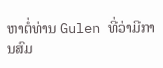ຫາຕໍ່ທ່ານ Gulen ທີ່ວ່າມີການສົມ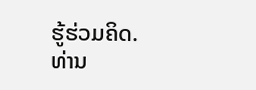ຮູ້ຮ່ວມຄິດ.
ທ່ານ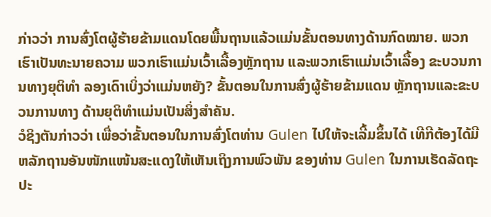ກ່າວວ່າ ການສົ່ງໂຕຜູ້ຮ້າຍຂ້າມແດນໂດຍພື້ນຖານແລ້ວແມ່ນຂັ້ນຕອນທາງດ້ານກົດໝາຍ. ພວກເຮົາເປັນທະນາຍຄວາມ ພວກເຮົາແມ່ນເວົ້າເລື້ອງຫຼັກຖານ ແລະພວກເຮົາແມ່ນເວົ້າເລື້ອງ ຂະບວນການທາງຍຸຕິທຳ ລອງເດົາເບິ່ງວ່າແມ່ນຫຍັງ? ຂັ້ນຕອນໃນການສົ່ງຜູ້ຮ້າຍຂ້າມແດນ ຫຼັກຖານແລະຂະບວນການທາງ ດ້ານຍຸຕິທຳແມ່ນເປັນສິ່ງສຳຄັນ.
ວໍຊິງຕັນກ່າວວ່າ ເພື່ອວ່າຂັ້ນຕອນໃນການສົ່ງໂຕທ່ານ Gulen ໄປໃຫ້ຈະເລີ້ມຂຶ້ນໄດ້ ເທີກີຕ້ອງໄດ້ມີຫລັກຖານອັນໜັກແໜ້ນສະແດງໃຫ້ເຫັນເຖິງການພົວພັນ ຂອງທ່ານ Gulen ໃນການເຮັດລັດຖະປະ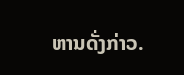ຫານດັ່ງກ່າວ.